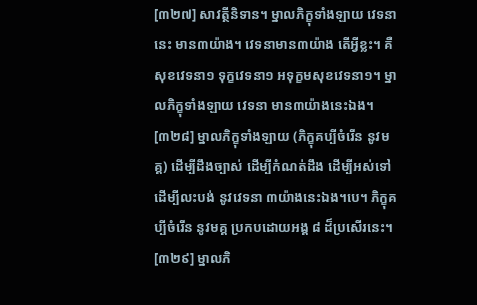[៣២៧] សាវត្ថីនិទាន។ ម្នាលភិក្ខុទាំងឡាយ វេទនានេះ មាន៣យ៉ាង។ វេទនាមាន៣យ៉ាង តើអ្វីខ្លះ។ គឺសុខវេទនា១ ទុក្ខវេទនា១ អទុក្ខមសុខវេទនា១។ ម្នាលភិក្ខុទាំងឡាយ វេទនា មាន៣យ៉ាងនេះឯង។
[៣២៨] ម្នាលភិក្ខុទាំងឡាយ (ភិក្ខុគប្បីចំរើន នូវមគ្គ) ដើម្បីដឹងច្បាស់ ដើម្បីកំណត់ដឹង ដើម្បីអស់ទៅ ដើម្បីលះបង់ នូវវេទនា ៣យ៉ាងនេះឯង។បេ។ ភិក្ខុគប្បីចំរើន នូវមគ្គ ប្រកបដោយអង្គ ៨ ដ៏ប្រសើរនេះ។
[៣២៩] ម្នាលភិ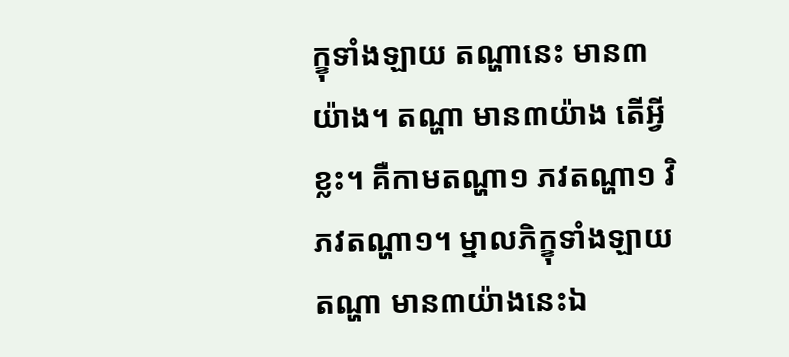ក្ខុទាំងឡាយ តណ្ហានេះ មាន៣យ៉ាង។ តណ្ហា មាន៣យ៉ាង តើអ្វីខ្លះ។ គឺកាមតណ្ហា១ ភវតណ្ហា១ វិភវតណ្ហា១។ ម្នាលភិក្ខុទាំងឡាយ តណ្ហា មាន៣យ៉ាងនេះឯ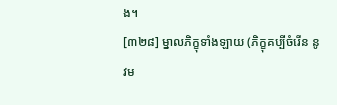ង។
[៣២៨] ម្នាលភិក្ខុទាំងឡាយ (ភិក្ខុគប្បីចំរើន នូវម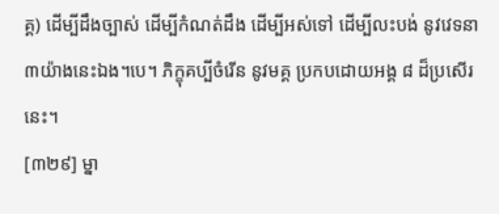គ្គ) ដើម្បីដឹងច្បាស់ ដើម្បីកំណត់ដឹង ដើម្បីអស់ទៅ ដើម្បីលះបង់ នូវវេទនា ៣យ៉ាងនេះឯង។បេ។ ភិក្ខុគប្បីចំរើន នូវមគ្គ ប្រកបដោយអង្គ ៨ ដ៏ប្រសើរនេះ។
[៣២៩] ម្នា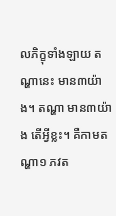លភិក្ខុទាំងឡាយ តណ្ហានេះ មាន៣យ៉ាង។ តណ្ហា មាន៣យ៉ាង តើអ្វីខ្លះ។ គឺកាមតណ្ហា១ ភវត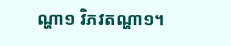ណ្ហា១ វិភវតណ្ហា១។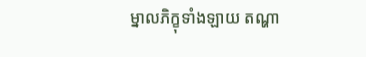ម្នាលភិក្ខុទាំងឡាយ តណ្ហា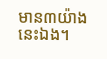មាន៣យ៉ាងនេះឯង។